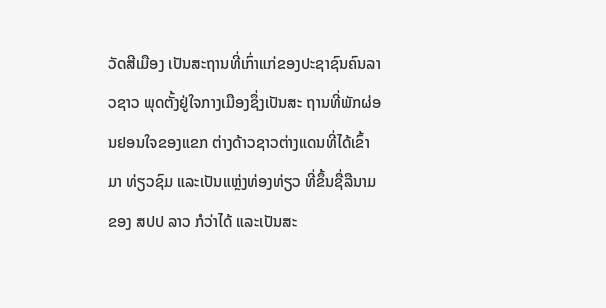ວັດສີເມືອງ ເປັນສະຖານທີ່ເກົ່າແກ່ຂອງປະຊາຊົນຄົນລາວຊາວ ພຸດຕັ້ງຢູ່ໃຈກາງເມືອງຊຶ່ງເປັນສະ ຖານທີ່ພັກຜ່ອນຢອນໃຈຂອງແຂກ ຕ່າງດ້າວຊາວຕ່າງແດນທີ່ໄດ້ເຂົ້າມາ ທ່ຽວຊົມ ແລະເປັນແຫຼ່ງທ່ອງທ່ຽວ ທີ່ຂຶ້ນຊື່ລືນາມຂອງ ສປປ ລາວ ກໍວ່າໄດ້ ແລະເປັນສະ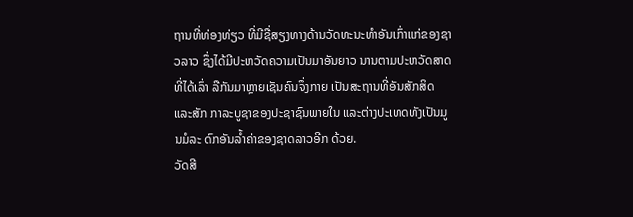ຖານທີ່ທ່ອງທ່ຽວ ທີ່ມີຊື່ສຽງທາງດ້ານວັດທະນະທໍາອັນເກົ່າແກ່ຂອງຊາວລາວ ຊຶ່ງໄດ້ມີປະຫວັດຄວາມເປັນມາອັນຍາວ ນານຕາມປະຫວັດສາດທີ່ໄດ້ເລົ່າ ລືກັນມາຫຼາຍເຊັນຄົນຈຶ່ງກາຍ ເປັນສະຖານທີ່ອັນສັກສິດ ແລະສັກ ກາລະບູຊາຂອງປະຊາຊົນພາຍໃນ ແລະຕ່າງປະເທດທັງເປັນມູນມໍລະ ດົກອັນລໍ້າຄ່າຂອງຊາດລາວອີກ ດ້ວຍ.
ວັດສີ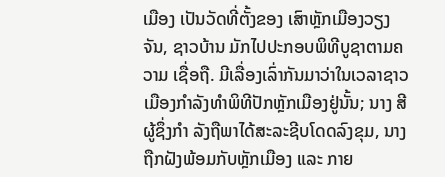ເມືອງ ເປັນວັດທີ່ຕັ້ງຂອງ ເສົາຫຼັກເມືອງວຽງຈັນ, ຊາວບ້ານ ມັກໄປປະກອບພິທີບູຊາຕາມຄວາມ ເຊື່ອຖື. ມີເລື່ອງເລົ່າກັນມາວ່າໃນເວລາຊາວເມືອງກຳລັງທຳພິທີປັກຫຼັກເມືອງຢູ່ນັ້ນ; ນາງ ສີ ຜູ້ຊຶ່ງກຳ ລັງຖືພາໄດ້ສະລະຊີບໂດດລົງຂຸມ, ນາງຖືກຝັງພ້ອມກັບຫຼັກເມືອງ ແລະ ກາຍ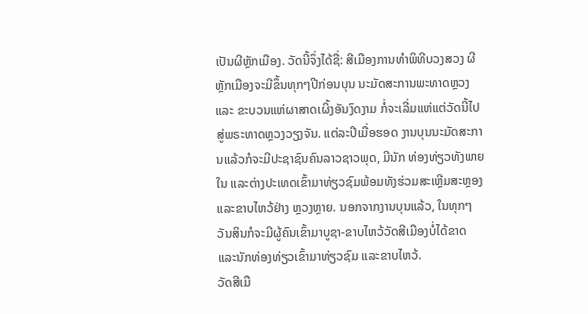ເປັນຜີຫຼັກເມືອງ. ວັດນີ້ຈຶ່ງໄດ້ຊື່: ສີເມືອງການທຳພິທີບວງສວງ ຜີຫຼັກເມືອງຈະມີຂຶ້ນທຸກໆປີກ່ອນບຸນ ນະມັດສະການພະທາດຫຼວງ ແລະ ຂະບວນແຫ່ຜາສາດເຜິ້ງອັນງົດງາມ ກໍ່ຈະເລີ່ມແຫ່ແຕ່ວັດນີ້ໄປສູ່ພຣະທາດຫຼວງວຽງຈັນ. ແຕ່ລະປີເມື່ອຮອດ ງານບຸນນະມັດສະການແລ້ວກໍຈະມີປະຊາຊົນຄົນລາວຊາວພຸດ, ມີນັກ ທ່ອງທ່ຽວທັງພາຍໃນ ແລະຕ່າງປະເທດເຂົ້າມາທ່ຽວຊົມພ້ອມທັງຮ່ວມສະເຫຼີມສະຫຼອງ ແລະຂາບໄຫວ້ຢ່າງ ຫຼວງຫຼາຍ. ນອກຈາກງານບຸນແລ້ວ, ໃນທຸກໆວັນສິນກໍຈະມີຜູ້ຄົນເຂົ້າມາບູຊາ-ຂາບໄຫວ້ວັດສີເມືອງບໍ່ໄດ້ຂາດ ແລະນັກທ່ອງທ່ຽວເຂົ້າມາທ່ຽວຊົມ ແລະຂາບໄຫວ້.
ວັດສີເມື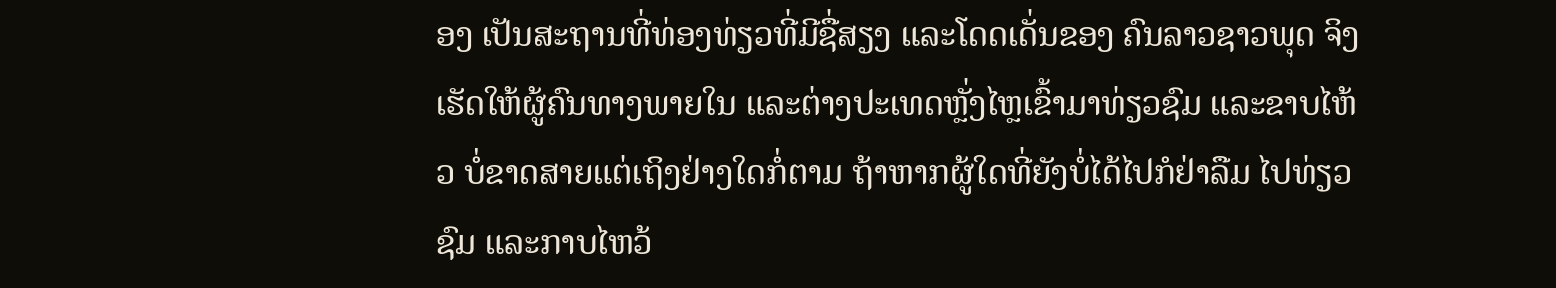ອງ ເປັນສະຖານທີ່ທ່ອງທ່ຽວທີ່ມີຊື່ສຽງ ແລະໂດດເດັ່ນຂອງ ຄົນລາວຊາວພຸດ ຈິງເຮັດໃຫ້ຜູ້ຄົນທາງພາຍໃນ ແລະຕ່າງປະເທດຫຼັ່ງໄຫຼເຂົ້າມາທ່ຽວຊົມ ແລະຂາບໄຫ້ວ ບໍ່ຂາດສາຍແຕ່ເຖິງຢ່າງໃດກໍ່ຕາມ ຖ້າຫາກຜູ້ໃດທີ່ຍັງບໍ່ໄດ້ໄປກໍຢ່າລືມ ໄປທ່ຽວຊົມ ແລະກາບໄຫວ້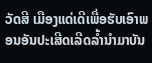ວັດສີ ເມືອງແດ່ເດີເພື່ອຮັບເອົາພອນອັນປະເສີດເລີດລໍ້ານໍາມາບັນ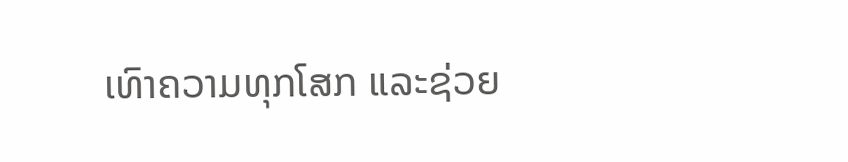ເທົາຄວາມທຸກໂສກ ແລະຊ່ວຍ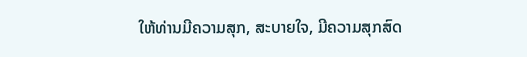ໃຫ້ທ່ານມີຄວາມສຸກ, ສະບາຍໃຈ, ມີຄວາມສຸກສົດ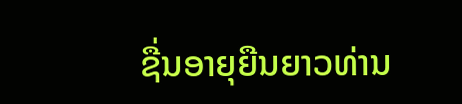ຊື່ນອາຍຸຍືນຍາວທ່ານ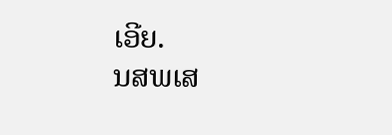ເອີຍ.
ນສພເສ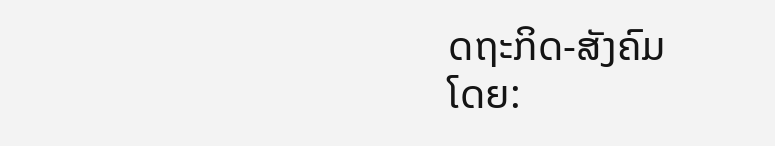ດຖະກິດ-ສັງຄົມ
ໂດຍ: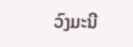ວົງມະນີ